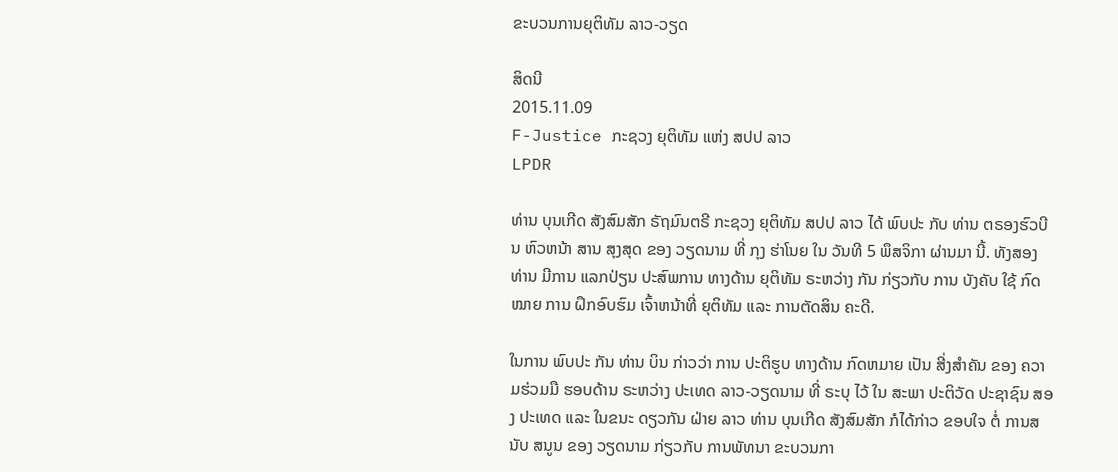ຂະບວນການຍຸຕິທັມ ລາວ-ວຽດ

ສິດນີ
2015.11.09
F-Justice ກະຊວງ ຍຸຕິທັມ ແຫ່ງ ສປປ ລາວ
LPDR

ທ່ານ ບຸນເກີດ ສັງສົມສັກ ຣັຖມົນຕຣີ ກະຊວງ ຍຸຕິທັມ ສປປ ລາວ ໄດ້ ພົບປະ ກັບ ທ່ານ ຕຣອງຮົວບີນ ຫົວຫນ້າ ສານ ສຸງສຸດ ຂອງ ວຽດນາມ ທີ່ ກຸງ ຮ່າໂນຍ ໃນ ວັນທີ 5 ພຶສຈິກາ ຜ່ານມາ ນີ້. ທັງສອງ ທ່ານ ມີການ ແລກປ່ຽນ ປະສົພການ ທາງດ້ານ ຍຸຕິທັມ ຣະຫວ່າງ ກັນ ກ່ຽວກັບ ການ ບັງຄັບ ໃຊ້ ກົດໝາຍ ການ ຝຶກອົບຮົມ ເຈົ້າຫນ້າທີ່ ຍຸຕິທັມ ແລະ ການຕັດສິນ ຄະດີ.

ໃນການ ພົບປະ ກັນ ທ່ານ ບິນ ກ່າວວ່າ ການ ປະຕິຮູບ ທາງດ້ານ ກົດຫມາຍ ເປັນ ສີ່ງສຳຄັນ ຂອງ ຄວາມຮ່ວມມື ຮອບດ້ານ ຣະຫວ່າງ ປະເທດ ລາວ-ວຽດນາມ ທີ່ ຣະບຸ ໄວ້ ໃນ ສະພາ ປະຕິວັດ ປະຊາຊົນ ສອງ ປະເທດ ແລະ ໃນຂນະ ດຽວກັນ ຝ່າຍ ລາວ ທ່ານ ບຸນເກີດ ສັງສົມສັກ ກໍໄດ້ກ່າວ ຂອບໃຈ ຕໍ່ ການສນັບ ສນູນ ຂອງ ວຽດນາມ ກ່ຽວກັບ ການພັທນາ ຂະບວນກາ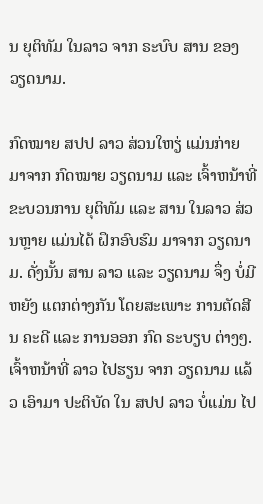ນ ຍຸຕິທັມ ໃນລາວ ຈາກ ຣະບົບ ສານ ຂອງ ວຽດນາມ.

ກົດໝາຍ ສປປ ລາວ ສ່ວນໃຫຽ່ ແມ່ນກ່າຍ ມາຈາກ ກົດໝາຍ ວຽດນາມ ແລະ ເຈົ້າຫນ້າທີ່ ຂະບວນການ ຍຸຕິທັມ ແລະ ສານ ໃນລາວ ສ່ວນຫຼາຍ ແມ່ນໄດ້ ຝຶກອົບຮົມ ມາຈາກ ວຽດນາມ. ດັ່ງນັ້ນ ສານ ລາວ ແລະ ວຽດນາມ ຈຶ່ງ ບໍ່ມີ ຫຍັງ ແຕກຕ່າງກັນ ໂດຍສະເພາະ ການຕັດສີນ ຄະດີ ແລະ ການອອກ ກົດ ຣະບຽບ ຕ່າງໆ. ເຈົ້າຫນ້າທີ່ ລາວ ໄປຮຽນ ຈາກ ວຽດນາມ ແລ້ວ ເອົາມາ ປະຕິບັດ ໃນ ສປປ ລາວ ບໍ່ແມ່ນ ໄປ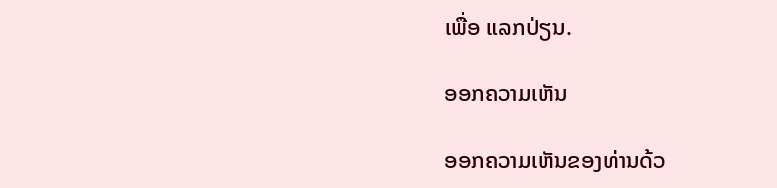ເພື່ອ ແລກປ່ຽນ.

ອອກຄວາມເຫັນ

ອອກຄວາມເຫັນຂອງທ່ານດ້ວ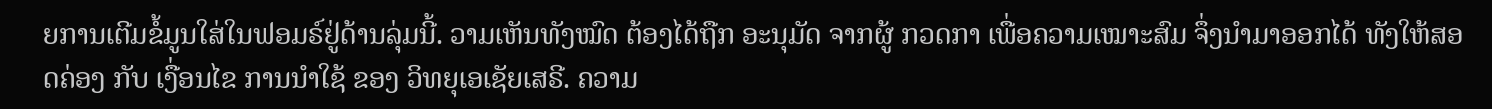ຍການເຕີມຂໍ້ມູນໃສ່ໃນຟອມຣ໌ຢູ່ດ້ານລຸ່ມນີ້. ວາມເຫັນທັງໝົດ ຕ້ອງໄດ້ຖືກ ອະນຸມັດ ຈາກຜູ້ ກວດກາ ເພື່ອຄວາມເໝາະສົມ ຈຶ່ງນໍາມາອອກໄດ້ ທັງໃຫ້ສອດຄ່ອງ ກັບ ເງື່ອນໄຂ ການນຳໃຊ້ ຂອງ ວິທຍຸເອເຊັຍເສຣີ. ຄວາມ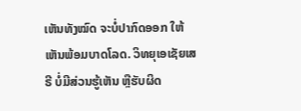ເຫັນທັງໝົດ ຈະບໍ່ປາກົດອອກ ໃຫ້ເຫັນພ້ອມບາດໂລດ. ວິທຍຸເອເຊັຍເສຣີ ບໍ່ມີສ່ວນຮູ້ເຫັນ ຫຼືຮັບຜິດ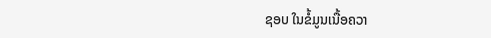ຊອບ ໃນຂໍ້ມູນເນື້ອຄວາ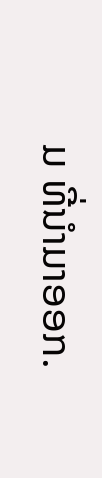ມ ທີ່ນໍາມາອອກ.